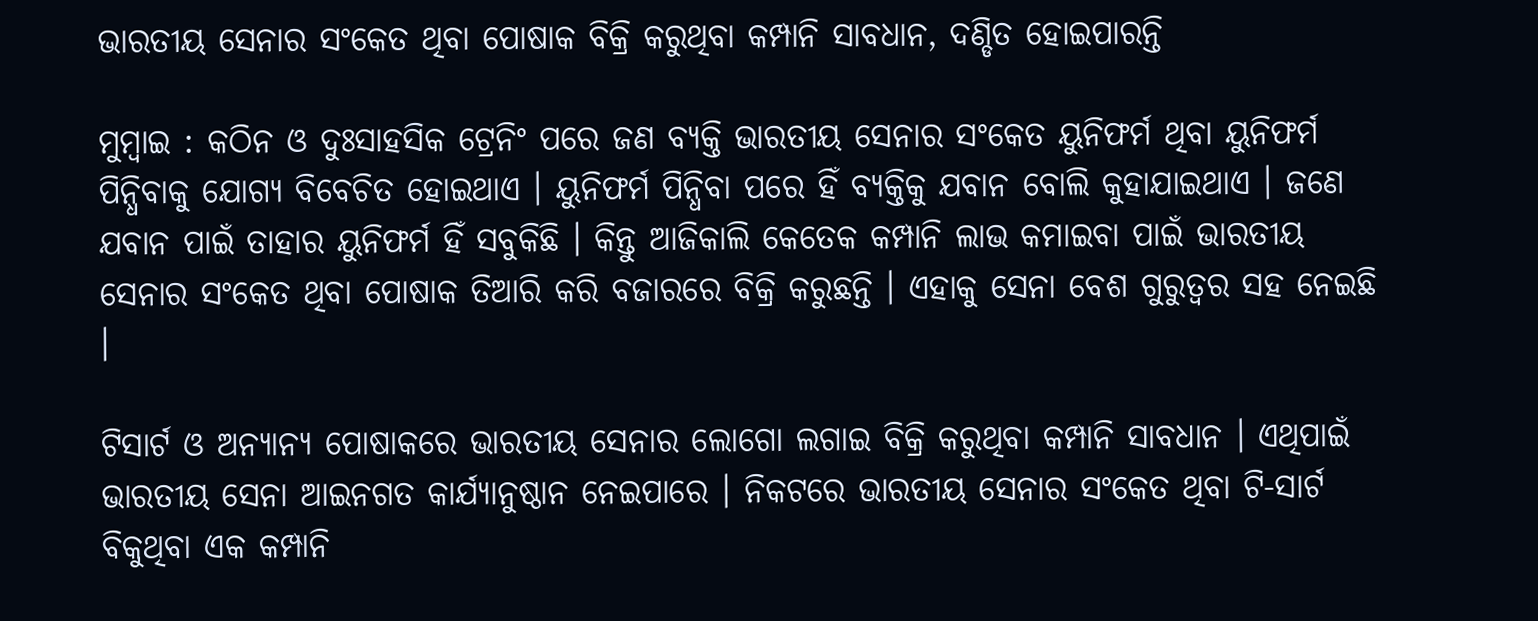ଭାରତୀୟ ସେନାର ସଂକେତ ଥିବା ପୋଷାକ ବିକ୍ରି କରୁଥିବା କମ୍ପାନି ସାବଧାନ, ଦଣ୍ଡିତ ହୋଇପାରନ୍ତି

ମୁମ୍ବାଇ : କଠିନ ଓ ଦୁଃସାହସିକ ଟ୍ରେନିଂ ପରେ ଜଣ ବ୍ୟକ୍ତି ଭାରତୀୟ ସେନାର ସଂକେତ ୟୁନିଫର୍ମ ଥିବା ୟୁନିଫର୍ମ ପିନ୍ଧିବାକୁ ଯୋଗ୍ୟ ବିବେଚିତ ହୋଇଥାଏ । ୟୁନିଫର୍ମ ପିନ୍ଧିବା ପରେ ହିଁ ବ୍ୟକ୍ତିକୁ ଯବାନ ବୋଲି କୁହାଯାଇଥାଏ । ଜଣେ ଯବାନ ପାଇଁ ତାହାର ୟୁନିଫର୍ମ ହିଁ ସବୁକିଛି । କିନ୍ତୁ ଆଜିକାଲି କେତେକ କମ୍ପାନି ଲାଭ କମାଇବା ପାଇଁ ଭାରତୀୟ ସେନାର ସଂକେତ ଥିବା ପୋଷାକ ତିଆରି କରି ବଜାରରେ ବିକ୍ରି କରୁଛନ୍ତି । ଏହାକୁ ସେନା ବେଶ ଗୁରୁତ୍ୱର ସହ ନେଇଛି ।

ଟିସାର୍ଟ ଓ ଅନ୍ୟାନ୍ୟ ପୋଷାକରେ ଭାରତୀୟ ସେନାର ଲୋଗୋ ଲଗାଇ ବିକ୍ରି କରୁଥିବା କମ୍ପାନି ସାବଧାନ । ଏଥିପାଇଁ ଭାରତୀୟ ସେନା ଆଇନଗତ କାର୍ଯ୍ୟାନୁଷ୍ଠାନ ନେଇପାରେ । ନିକଟରେ ଭାରତୀୟ ସେନାର ସଂକେତ ଥିବା ଟି-ସାର୍ଟ ବିକୁଥିବା ଏକ କମ୍ପାନି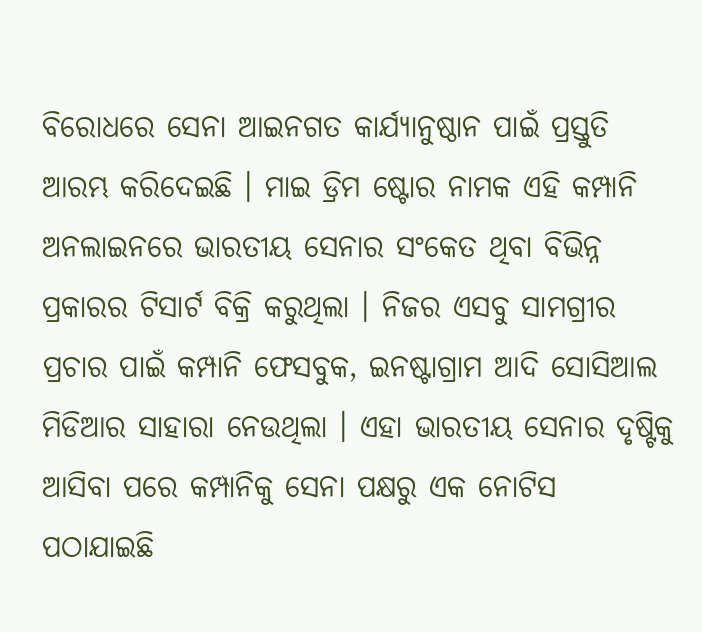ବିରୋଧରେ ସେନା ଆଇନଗତ କାର୍ଯ୍ୟାନୁଷ୍ଠାନ ପାଇଁ ପ୍ରସ୍ତୁତି ଆରମ୍ଭ କରିଦେଇଛି । ମାଇ ଡ୍ରିମ ଷ୍ଟୋର ନାମକ ଏହି କମ୍ପାନି ଅନଲାଇନରେ ଭାରତୀୟ ସେନାର ସଂକେତ ଥିବା ବିଭିନ୍ନ ପ୍ରକାରର ଟିସାର୍ଟ ବିକ୍ରି କରୁଥିଲା । ନିଜର ଏସବୁ ସାମଗ୍ରୀର ପ୍ରଚାର ପାଇଁ କମ୍ପାନି ଫେସବୁକ, ଇନଷ୍ଟାଗ୍ରାମ ଆଦି ସୋସିଆଲ ମିଡିଆର ସାହାରା ନେଉଥିଲା । ଏହା ଭାରତୀୟ ସେନାର ଦୃଷ୍ଟିକୁ ଆସିବା ପରେ କମ୍ପାନିକୁ ସେନା ପକ୍ଷରୁ ଏକ ନୋଟିସ ପଠାଯାଇଛି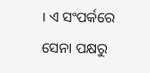। ଏ ସଂପର୍କରେ ସେନା ପକ୍ଷରୁ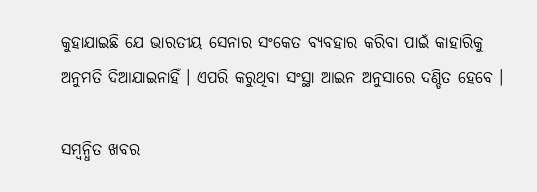କୁହାଯାଇଛି ଯେ ଭାରତୀୟ ସେନାର ସଂକେତ ବ୍ୟବହାର କରିବା ପାଇଁ କାହାରିକୁ ଅନୁମତି ଦିଆଯାଇନାହିଁ । ଏପରି କରୁଥିବା ସଂସ୍ଥା ଆଇନ ଅନୁସାରେ ଦଣ୍ଡିତ ହେବେ ।

ସମ୍ବନ୍ଧିତ ଖବର